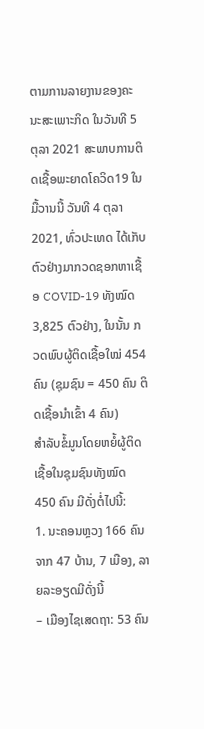ຕາມການລາຍງານຂອງຄະນະສະເພາະກິດ ໃນວັນທີ 5 ຕຸລາ 2021 ສະພາບການຕິດເຊື້ອພະຍາດໂຄວິດ19 ໃນມື້ວານນີ້ ວັນທີ 4 ຕຸລາ 2021, ທົ່ວປະເທດ ໄດ້ເກັບຕົວຢ່າງມາກວດຊອກຫາເຊື້ອ COVID-19 ທັງໝົດ 3,825 ຕົວຢ່າງ, ໃນນັ້ນ ກວດພົບຜູ້ຕິດເຊື້ອໃໝ່ 454 ຄົນ (ຊຸມຊົນ = 450 ຄົນ ຕິດເຊື້ອນໍາເຂົ້າ 4 ຄົນ)
ສໍາລັບຂໍ້ມູນໂດຍຫຍໍ້ຜູ້ຕິດເຊື້ອໃນຊຸມຊົນທັງໝົດ 450 ຄົນ ມີດັ່ງຕໍ່ໄປນີ້:
1. ນະຄອນຫຼວງ 166 ຄົນ ຈາກ 47 ບ້ານ, 7 ເມືອງ, ລາຍລະອຽດມີດັ່ງນີ້
– ເມືອງໄຊເສດຖາ: 53 ຄົນ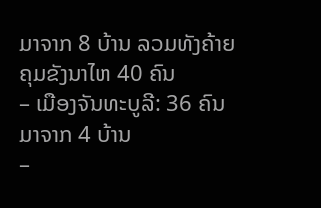ມາຈາກ 8 ບ້ານ ລວມທັງຄ້າຍຄຸມຂັງນາໄຫ 40 ຄົນ
– ເມືອງຈັນທະບູລີ: 36 ຄົນ ມາຈາກ 4 ບ້ານ
–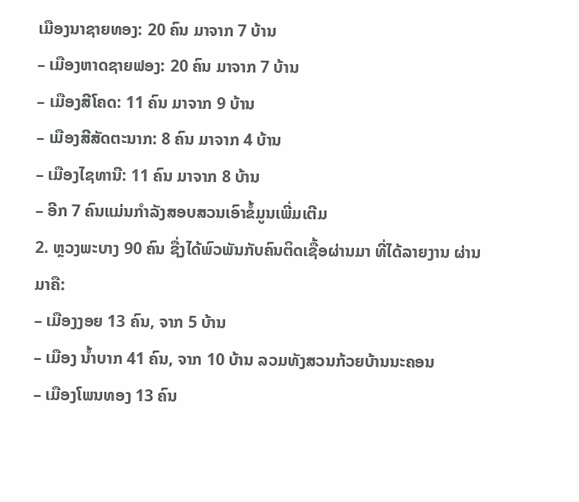ເມືອງນາຊາຍທອງ: 20 ຄົນ ມາຈາກ 7 ບ້ານ
– ເມືອງຫາດຊາຍຟອງ: 20 ຄົນ ມາຈາກ 7 ບ້ານ
– ເມືອງສີໂຄດ: 11 ຄົນ ມາຈາກ 9 ບ້ານ
– ເມືອງສີສັດຕະນາກ: 8 ຄົນ ມາຈາກ 4 ບ້ານ
– ເມືອງໄຊທານີ: 11 ຄົນ ມາຈາກ 8 ບ້ານ
– ອີກ 7 ຄົນແມ່ນກຳລັງສອບສວນເອົາຂໍ້ມູນເພີ່ມເຕີມ
2. ຫຼວງພະບາງ 90 ຄົນ ຊື່ງໄດ້ພົວພັນກັບຄົນຕິດເຊື້ອຜ່ານມາ ທີ່ໄດ້ລາຍງານ ຜ່ານມາຄື:
– ເມືອງງອຍ 13 ຄົນ, ຈາກ 5 ບ້ານ
– ເມືອງ ນ້ຳບາກ 41 ຄົນ, ຈາກ 10 ບ້ານ ລວມທັງສວນກ້ວຍບ້ານນະຄອນ
– ເມືອງໂພນທອງ 13 ຄົນ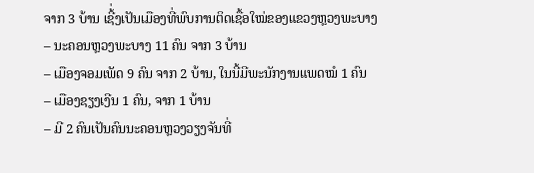ຈາກ 3 ບ້ານ ເຊີ້່ງເປັນເມືອງທີ່ພົບການຕິດເຊື້ອໃໝ່ຂອງແຂວງຫຼວງພະບາງ
– ນະຄອນຫຼວງພະບາງ 11 ຄົນ ຈາກ 3 ບ້ານ
– ເມືອງຈອມເພັດ 9 ຄົນ ຈາກ 2 ບ້ານ, ໃນນີ້ມີພະນັກງານແພດໝໍ 1 ຄົນ
– ເມືອງຊຽງເງີນ 1 ຄົນ, ຈາກ 1 ບ້ານ
– ມີ 2 ຄົນເປັນຄົນນະຄອນຫຼວງວຽງຈັນທີ່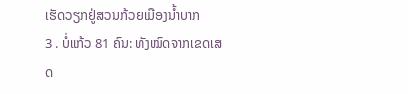ເຮັດວຽກຢູ່ສວນກ້ວຍເມືອງນ້ຳບາກ
3 . ບໍ່ແກ້ວ 81 ຄົນ: ທັງໝົດຈາກເຂດເສດ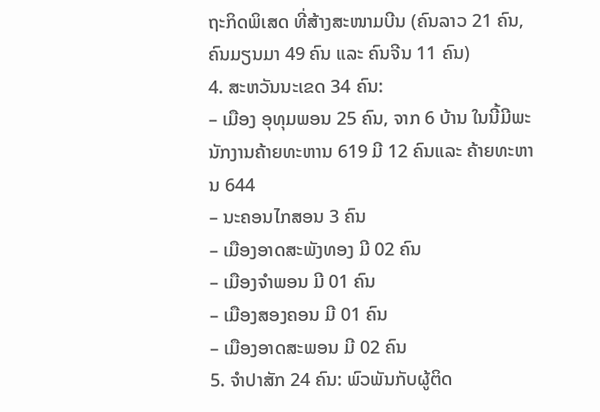ຖະກິດພິເສດ ທີ່ສ້າງສະໜາມບີນ (ຄົນລາວ 21 ຄົນ, ຄົນມຽນມາ 49 ຄົນ ແລະ ຄົນຈີນ 11 ຄົນ)
4. ສະຫວັນນະເຂດ 34 ຄົນ:
– ເມືອງ ອຸທຸມພອນ 25 ຄົນ, ຈາກ 6 ບ້ານ ໃນນີ້ມີພະນັກງານຄ້າຍທະຫານ 619 ມີ 12 ຄົນແລະ ຄ້າຍທະຫານ 644
– ນະຄອນໄກສອນ 3 ຄົນ
– ເມືອງອາດສະພັງທອງ ມີ 02 ຄົນ
– ເມືອງຈໍາພອນ ມີ 01 ຄົນ
– ເມືອງສອງຄອນ ມີ 01 ຄົນ
– ເມືອງອາດສະພອນ ມີ 02 ຄົນ
5. ຈໍາປາສັກ 24 ຄົນ: ພົວພັນກັບຜູ້ຕິດ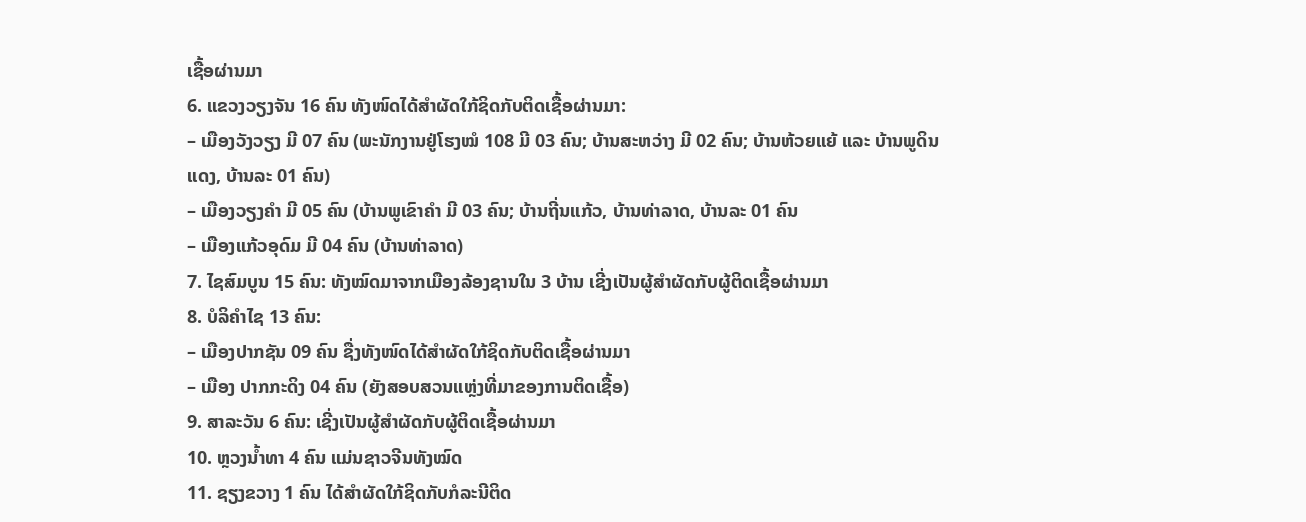ເຊື້ອຜ່ານມາ
6. ແຂວງວຽງຈັນ 16 ຄົນ ທັງໜົດໄດ້ສໍາຜັດໃກ້ຊິດກັບຕິດເຊື້ອຜ່ານມາ:
– ເມືອງວັງວຽງ ມີ 07 ຄົນ (ພະນັກງານຢູ່ໂຮງໝໍ 108 ມີ 03 ຄົນ; ບ້ານສະຫວ່າງ ມີ 02 ຄົນ; ບ້ານຫ້ວຍແຍ້ ແລະ ບ້ານພູດິນແດງ, ບ້ານລະ 01 ຄົນ)
– ເມືອງວຽງຄໍາ ມີ 05 ຄົນ (ບ້ານພູເຂົາຄໍາ ມີ 03 ຄົນ; ບ້ານຖີ່ນແກ້ວ, ບ້ານທ່າລາດ, ບ້ານລະ 01 ຄົນ
– ເມືອງແກ້ວອຸດົມ ມີ 04 ຄົນ (ບ້ານທ່າລາດ)
7. ໄຊສົມບູນ 15 ຄົນ: ທັງໝົດມາຈາກເມືອງລ້ອງຊານໃນ 3 ບ້ານ ເຊີ່ງເປັນຜູ້ສຳຜັດກັບຜູ້ຕິດເຊື້ອຜ່ານມາ
8. ບໍລິຄໍາໄຊ 13 ຄົນ:
– ເມືອງປາກຊັນ 09 ຄົນ ຊື່ງທັງໜົດໄດ້ສໍາຜັດໃກ້ຊິດກັບຕິດເຊື້ອຜ່ານມາ
– ເມືອງ ປາກກະດິງ 04 ຄົນ (ຍັງສອບສວນແຫຼ່ງທີ່ມາຂອງການຕິດເຊື້ອ)
9. ສາລະວັນ 6 ຄົນ: ເຊີ່ງເປັນຜູ້ສຳຜັດກັບຜູ້ຕິດເຊື້ອຜ່ານມາ
10. ຫຼວງນໍ້າທາ 4 ຄົນ ແມ່ນຊາວຈີນທັງໝົດ
11. ຊຽງຂວາງ 1 ຄົນ ໄດ້ສໍາຜັດໃກ້ຊິດກັບກໍລະນີຕິດ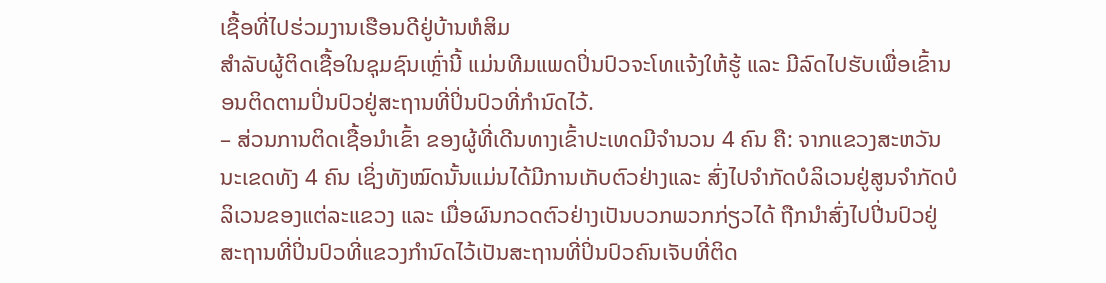ເຊື້ອທີ່ໄປຮ່ວມງານເຮືອນດີຢູ່ບ້ານຫໍສິມ
ສໍາລັບຜູ້ຕິດເຊື້ອໃນຊຸມຊົນເຫຼົ່ານີ້ ແມ່ນທີມແພດປິ່ນປົວຈະໂທແຈ້ງໃຫ້ຮູ້ ແລະ ມີລົດໄປຮັບເພື່ອເຂົ້ານອນຕິດຕາມປິ່ນປົວຢູ່ສະຖານທີ່ປິ່ນປົວທີ່ກໍານົດໄວ້.
– ສ່ວນການຕິດເຊື້ອນໍາເຂົ້າ ຂອງຜູ້ທີ່ເດີນທາງເຂົ້າປະເທດມີຈໍານວນ 4 ຄົນ ຄື: ຈາກແຂວງສະຫວັນນະເຂດທັງ 4 ຄົນ ເຊິ່ງທັງໝົດນັ້ນແມ່ນໄດ້ມີການເກັບຕົວຢ່າງແລະ ສົ່ງໄປຈໍາກັດບໍລິເວນຢູ່ສູນຈໍາກັດບໍລິເວນຂອງແຕ່ລະແຂວງ ແລະ ເມື່ອຜົນກວດຕົວຢ່າງເປັນບວກພວກກ່ຽວໄດ້ ຖືກນຳສົ່ງໄປປີ່ນປົວຢູ່ສະຖານທີ່ປິ່ນປົວທີ່ແຂວງກໍານົດໄວ້ເປັນສະຖານທີ່ປິ່ນປົວຄົນເຈັບທີ່ຕິດ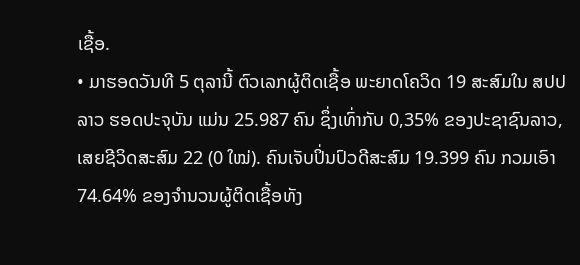ເຊື້ອ.
• ມາຮອດວັນທີ 5 ຕຸລານີ້ ຕົວເລກຜູ້ຕິດເຊື້ອ ພະຍາດໂຄວິດ 19 ສະສົມໃນ ສປປ ລາວ ຮອດປະຈຸບັນ ແມ່ນ 25.987 ຄົນ ຊຶ່ງເທົ່າກັບ 0,35% ຂອງປະຊາຊົນລາວ, ເສຍຊີວິດສະສົມ 22 (0 ໃໝ່). ຄົນເຈັບປິ່ນປົວດີສະສົມ 19.399 ຄົນ ກວມເອົາ 74.64% ຂອງຈຳນວນຜູ້ຕິດເຊື້ອທັງ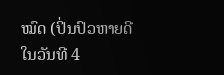ໝົດ (ປິ່ນປົວຫາຍດີ ໃນວັນທີ 4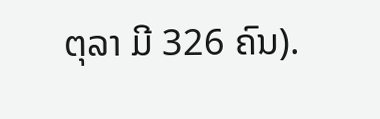ຕຸລາ ມີ 326 ຄົນ).